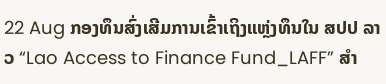22 Aug ກອງທຶນສົ່ງເສີມການເຂົ້າເຖິງແຫຼ່ງທຶນໃນ ສປປ ລາວ “Lao Access to Finance Fund_LAFF” ສໍາ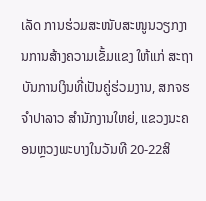ເລັດ ການຮ່ວມສະໜັບສະໜູນວຽກງານການສ້າງຄວາມເຂັ້ມແຂງ ໃຫ້ແກ່ ສະຖາບັນການເງິນທີ່ເປັນຄູ່ຮ່ວມງານ, ສກຈຮ ຈໍາປາລາວ ສຳນັກງານໃຫຍ່, ແຂວງນະຄອນຫຼວງພະບາງໃນວັນທີ 20-22ສິ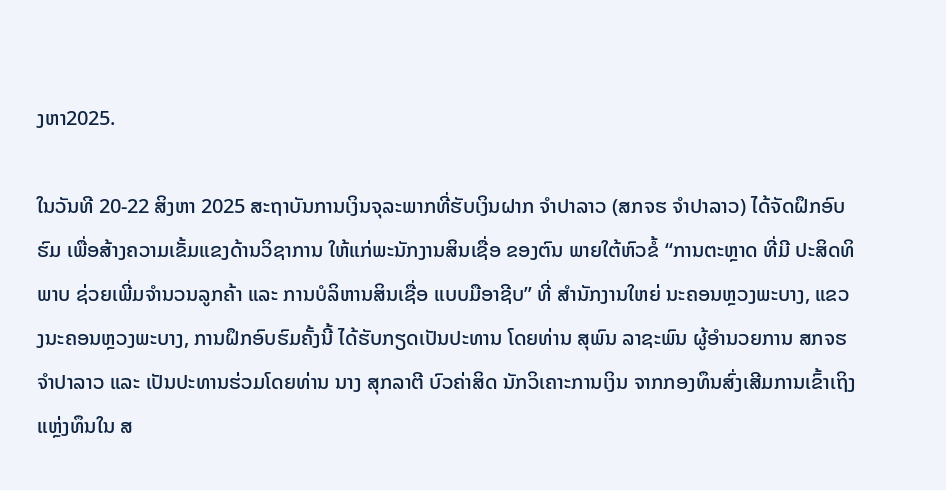ງຫາ2025.

ໃນວັນທີ 20-22 ສິງຫາ 2025 ສະຖາບັນການເງິນຈຸລະພາກທີ່ຮັບເງິນຝາກ ຈໍາປາລາວ (ສກຈຮ ຈໍາປາລາວ) ໄດ້ຈັດຝຶກອົບຮົມ ເພື່ອສ້າງຄວາມເຂັ້ມແຂງດ້ານວິຊາການ ໃຫ້ແກ່ພະນັກງານສິນເຊື່ອ ຂອງຕົນ ພາຍໃຕ້ຫົວຂໍ້ ‘‘ການຕະຫຼາດ ທີ່ມີ ປະສິດທິພາບ ຊ່ວຍເພີ່ມຈໍານວນລູກຄ້າ ແລະ ການບໍລິຫານສິນເຊື່ອ ແບບມືອາຊີບ” ທີ່ ສໍານັກງານໃຫຍ່ ນະຄອນຫຼວງພະບາງ, ແຂວງນະຄອນຫຼວງພະບາງ, ການຝຶກອົບຮົມຄັ້ງນີ້ ໄດ້ຮັບກຽດເປັນປະທານ ໂດຍທ່ານ ສຸພົນ ລາຊະພົນ ຜູ້ອຳນວຍການ ສກຈຮ ຈໍາປາລາວ ແລະ ເປັນປະທານຮ່ວມໂດຍທ່ານ ນາງ ສຸກລາຕີ ບົວຄ່າສິດ ນັກວິເຄາະການເງິນ ຈາກກອງທຶນສົ່ງເສີມການເຂົ້າເຖິງແຫຼ່ງທຶນໃນ ສ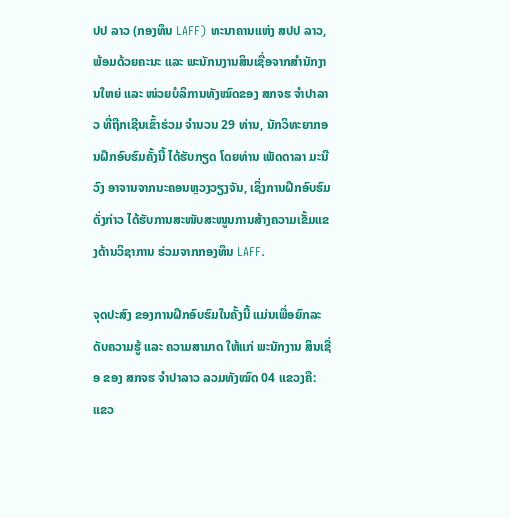ປປ ລາວ (ກອງທຶນ LAFF) ທະນາຄານແຫ່ງ ສປປ ລາວ, ພ້ອມດ້ວຍຄະນະ ແລະ ພະນັກນງານສິນເຊື່ອຈາກສໍານັກງານໃຫຍ່ ແລະ ໜ່ວຍບໍລິການທັງໝົດຂອງ ສກຈຮ ຈໍາປາລາວ ທີ່ຖືກເຊີນເຂົ້າຮ່ວມ ຈຳນວນ 29 ທ່ານ, ນັກວິທະຍາກອນຝຶກອົບຮົມຄັ້ງນີ້ ໄດ້ຮັບກຽດ ໂດຍທ່ານ ເພັດດາລາ ມະນີວົງ ອາຈານຈາກນະຄອນຫຼວງວຽງຈັນ, ເຊິ່ງການຝຶກອົບຮົມດັ່ງກ່າວ ໄດ້ຮັບການສະໜັບສະໜູນການສ້າງຄວາມເຂັ້ມແຂງດ້ານວິຊາການ ຮ່ວມຈາກກອງທຶນ LAFF.

ຈຸດປະສົງ ຂອງການຝຶກອົບຮົມໃນຄັ້ງນີ້ ແມ່ນເພື່ອຍົກລະດັບຄວາມຮູ້ ແລະ ຄວາມສາມາດ ໃຫ້ແກ່ ພະນັກງານ ສິນເຊື່ອ ຂອງ ສກຈຮ ຈໍາປາລາວ ລວມທັງໝົດ 04 ແຂວງຄື: ແຂວ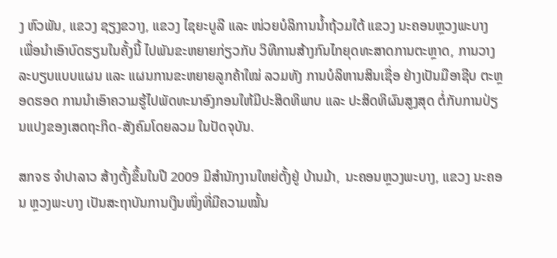ງ ຫົວພັນ, ແຂວງ ຊຽງຂວາງ, ແຂວງ ໄຊຍະບູລີ ແລະ ໜ່ວຍບໍລິການນໍ້າຖ້ວມໃຕ້ ແຂວງ ນະຄອນຫຼວງພະບາງ ເພື່ອນໍາເອົາບົດຮຽນໃນຄັ້ງນີ້ ໄປພັນຂະຫຍາຍກ່ຽວກັບ ວິທີການສ້າງກົນໄກຍຸດທະສາດການຕະຫຼາດ, ການວາງລະບຽບແບບແຜນ ແລະ ແຜນການຂະຫຍາຍລູກຄ້າໃໝ່ ລວມທັງ ການບໍລິຫານສິນເຊື່ອ ຢ່າງເປັນມືອາຊີບ ຕະຫຼອດຮອດ ການນໍາເອົາຄວາມຮູ້ໄປພັດທະນາອົງກອນໃຫ້ມີປະສິດທິພາບ ແລະ ປະສິດທິຜົນສູງສຸດ ຕໍ່ກັບການປ່ຽນແປງຂອງເສດຖະກິດ-ສັງຄົມໂດຍລວມ ໃນປັດຈຸບັນ.

ສກຈຮ ຈໍາປາລາວ ສ້າງຕັ້ງຂຶ້ນໃນປີ 2009 ມີສໍານັກງານໃຫຍ່ຕັ້ງຢູ່ ບ້ານມ້າ, ນະຄອນຫຼວງພະບາງ, ແຂວງ ນະຄອນ ຫຼວງພະບາງ ເປັນສະຖາບັນການເງິນໜຶ່ງທີ່ມີຄວາມໝັ້ນ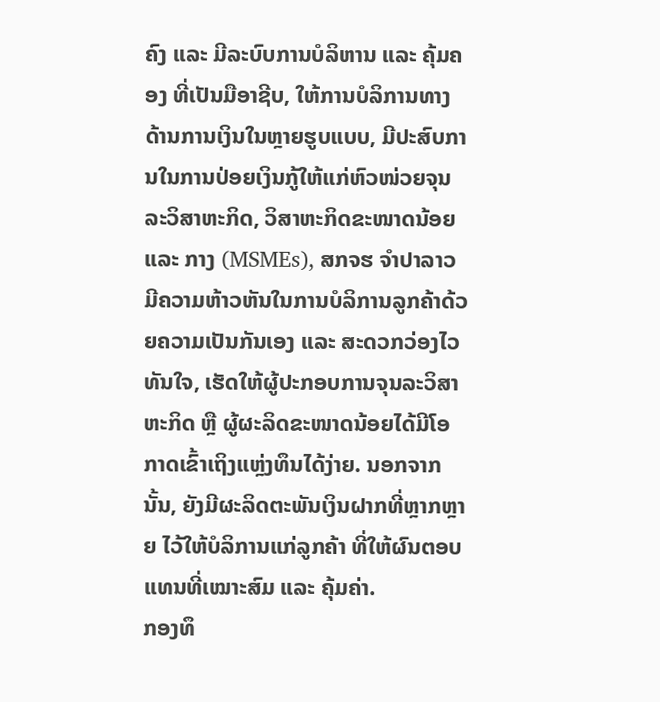ຄົງ ແລະ ມີລະບົບການບໍລິຫານ ແລະ ຄຸ້ມຄອງ ທີ່ເປັນມືອາຊີບ, ໃຫ້ການບໍລິການທາງດ້ານການເງິນໃນຫຼາຍຮູບແບບ, ມີປະສົບການໃນການປ່ອຍເງິນກູ້ໃຫ້ແກ່ຫົວໜ່ວຍຈຸນລະວິສາຫະກິດ, ວິສາຫະກິດຂະໜາດນ້ອຍ ແລະ ກາງ (MSMEs), ສກຈຮ ຈໍາປາລາວ ມີຄວາມຫ້າວຫັນໃນການບໍລິການລູກຄ້າດ້ວຍຄວາມເປັນກັນເອງ ແລະ ສະດວກວ່ອງໄວທັນໃຈ, ເຮັດໃຫ້ຜູ້ປະກອບການຈຸນລະວິສາຫະກິດ ຫຼື ຜູ້ຜະລິດຂະໜາດນ້ອຍໄດ້ມີໂອກາດເຂົ້າເຖິງແຫຼ່ງທຶນໄດ້ງ່າຍ. ນອກຈາກນັ້ນ, ຍັງມີຜະລິດຕະພັນເງິນຝາກທີ່ຫຼາກຫຼາຍ ໄວ້ໃຫ້ບໍລິການແກ່ລູກຄ້າ ທີ່ໃຫ້ຜົນຕອບແທນທີ່ເໝາະສົມ ແລະ ຄຸ້ມຄ່າ.
ກອງທຶ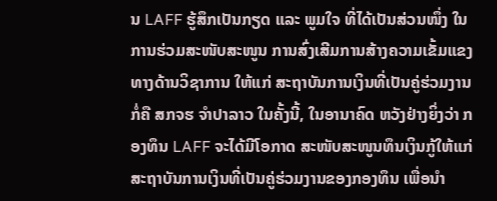ນ LAFF ຮູ້ສຶກເປັນກຽດ ແລະ ພູມໃຈ ທີ່ໄດ້ເປັນສ່ວນໜຶ່ງ ໃນການຮ່ວມສະໜັບສະໜູນ ການສົ່ງເສີມການສ້າງຄວາມເຂັ້ມແຂງທາງດ້ານວິຊາການ ໃຫ້ແກ່ ສະຖາບັນການເງິນທີ່ເປັນຄູ່ຮ່ວມງານ ກໍ່ຄື ສກຈຮ ຈໍາປາລາວ ໃນຄັ້ງນີ້, ໃນອານາຄົດ ຫວັງຢ່າງຍິ່ງວ່າ ກອງທຶນ LAFF ຈະໄດ້ມີໂອກາດ ສະໜັບສະໜູນທຶນເງິນກູ້ໃຫ້ແກ່ ສະຖາບັນການເງິນທີ່ເປັນຄູ່ຮ່ວມງານຂອງກອງທຶນ ເພື່ອນໍາ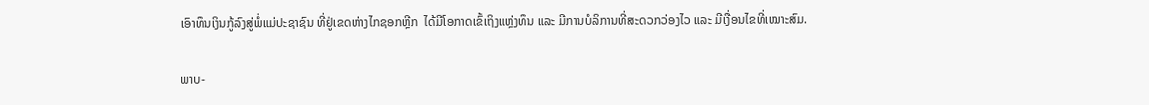ເອົາທຶນເງິນກູ້ລົງສູ່ພໍ່ແມ່ປະຊາຊົນ ທີ່ຢູ່ເຂດຫ່າງໄກຊອກຫຼີກ  ໄດ້ມີໂອກາດເຂົ້ເຖິງແຫຼ່ງທຶນ ແລະ ມີການບໍລິການທີ່ສະດວກວ່ອງໄວ ແລະ ມີເງື່ອນໄຂທີ່ເໝາະສົມ.

ພາບ-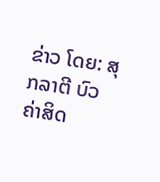ຂ່າວ ໂດຍ: ສຸກລາຕີ ບົວຄ່າສິດ